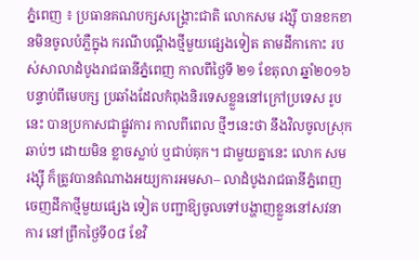ភ្នំពេញ ៖ ប្រធានគណបក្សសង្គ្រោះជាតិ លោកសម រង្ស៊ី បានខកខានមិនចូលបំភ្លឺក្នុង ករណីបណ្តឹងថ្មីមួយផ្សេងទៀត តាមដីកាកោះ របស់សាលាដំបូងរាជធានីភ្នំពេញ កាលពីថ្ងៃទី ២១ ខែតុលា ឆ្នាំ២០១៦ បន្ទាប់ពីមេបក្ស ប្រឆាំងដែលកំពុងនិរទេសខ្លួននៅក្រៅប្រទេស រូបនេះ បានប្រកាសជាផ្លូវការ កាលពីពេល ថ្មីៗនេះថា នឹងវិលចូលស្រុកឆាប់ៗ ដោយមិន ខ្លាចស្លាប់ ឬជាប់គុក។ ជាមួយគ្នានេះ លោក សម រង្ស៊ី ក៏ត្រូវបានតំណាងអយ្យការអមសា– លាដំបូងរាជធានីភ្នំពេញ ចេញដីកាថ្មីមួយផ្សេង ទៀត បញ្ជាឱ្យចូលទៅបង្ហាញខ្លួននៅសវនាការ នៅព្រឹកថ្ងៃទី០៨ ខែវិ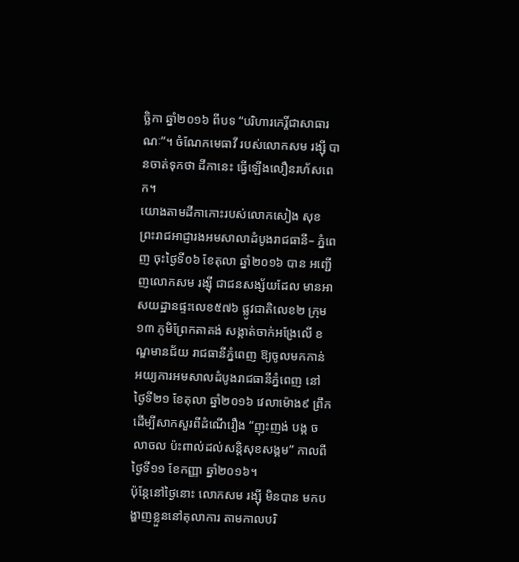ច្ឆិកា ឆ្នាំ២០១៦ ពីបទ “បរិហារកេរ្តិ៍ជាសាធារណៈ”។ ចំណែកមេធាវី របស់លោកសម រង្ស៊ី បានចាត់ទុកថា ដីកានេះ ធ្វើឡើងលឿនរហ័សពេក។
យោងតាមដីកាកោះរបស់លោកសៀង សុខ ព្រះរាជអាជ្ញារងអមសាលាដំបូងរាជធានី– ភ្នំពេញ ចុះថ្ងៃទី០៦ ខែតុលា ឆ្នាំ២០១៦ បាន អញ្ជើញលោកសម រង្ស៊ី ជាជនសង្ស័យដែល មានអាសយដ្ឋានផ្ទះលេខ៥៧៦ ផ្លូវជាតិលេខ២ ក្រុម១៣ ភូមិព្រែកតាគង់ សង្កាត់ចាក់អង្រែលើ ខណ្ឌមានជ័យ រាជធានីភ្នំពេញ ឱ្យចូលមកកាន់ អយ្យការអមសាលដំបូងរាជធានីភ្នំពេញ នៅ ថ្ងៃទី២១ ខែតុលា ឆ្នាំ២០១៦ វេលាម៉ោង៩ ព្រឹក ដើម្បីសាកសួរពីដំណើរឿង “ញុះញង់ បង្ក ចលាចល ប៉ះពាល់ដល់សន្តិសុខសង្គម” កាលពី ថ្ងៃទី១១ ខែកញ្ញា ឆ្នាំ២០១៦។
ប៉ុន្តែនៅថ្ងៃនោះ លោកសម រង្ស៊ី មិនបាន មកបង្ហាញខ្លួននៅតុលាការ តាមកាលបរិ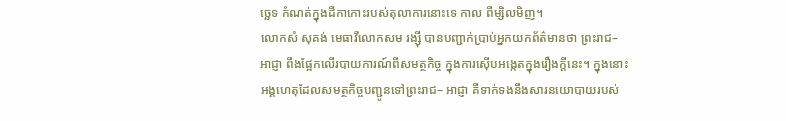ច្ឆេទ កំណត់ក្នុងដីកាកោះរបស់តុលាការនោះទេ កាល ពីម្សិលមិញ។
លោកសំ សុគង់ មេធាវីលោកសម រង្ស៊ី បានបញ្ជាក់ប្រាប់អ្នកយកព័ត៌មានថា ព្រះរាជ– អាជ្ញា ពឹងផ្អែកលើរបាយការណ៍ពីសមត្ថកិច្ច ក្នុងការស៊ើបអង្កេតក្នុងរឿងក្តីនេះ។ ក្នុងនោះ អង្គហេតុដែលសមត្ថកិច្ចបញ្ជូនទៅព្រះរាជ– អាជ្ញា គឺទាក់ទងនឹងសារនយោបាយរបស់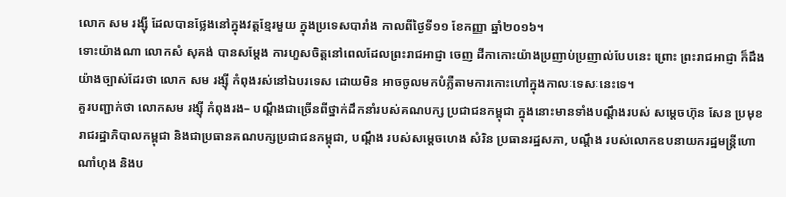លោក សម រង្ស៊ី ដែលបានថ្លែងនៅក្នុងវត្តខ្មែរមួយ ក្នុងប្រទេសបារាំង កាលពីថ្ងៃទី១១ ខែកញ្ញា ឆ្នាំ២០១៦។
ទោះយ៉ាងណា លោកសំ សុគង់ បានសម្តែង ការហួសចិត្តនៅពេលដែលព្រះរាជអាជ្ញា ចេញ ដីកាកោះយ៉ាងប្រញាប់ប្រញាល់បែបនេះ ព្រោះ ព្រះរាជអាជ្ញា ក៏ដឹងយ៉ាងច្បាស់ដែរថា លោក សម រង្ស៊ី កំពុងរស់នៅឯបរទេស ដោយមិន អាចចូលមកបំភ្លឺតាមការកោះហៅក្នុងកាលៈទេសៈនេះទេ។
គួរបញ្ជាក់ថា លោកសម រង្ស៊ី កំពុងរង– បណ្តឹងជាច្រើនពីថ្នាក់ដឹកនាំរបស់គណបក្ស ប្រជាជនកម្ពុជា ក្នុងនោះមានទាំងបណ្តឹងរបស់ សម្តេចហ៊ុន សែន ប្រមុខរាជរដ្ឋាភិបាលកម្ពុជា និងជាប្រធានគណបក្សប្រជាជនកម្ពុជា, បណ្តឹង របស់សម្តេចហេង សំរិន ប្រធានរដ្ឋសភា, បណ្តឹង របស់លោកឧបនាយករដ្ឋមន្ត្រីហោ ណាំហុង និងប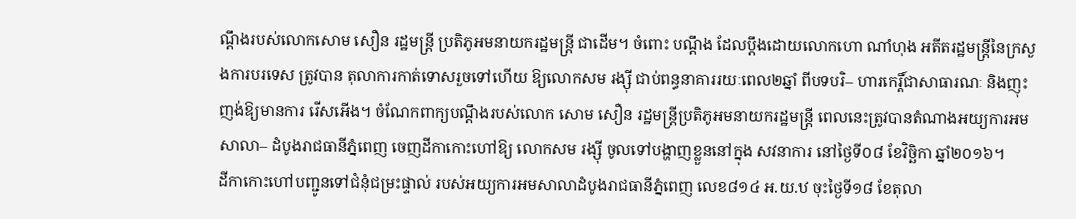ណ្តឹងរបស់លោកសោម សឿន រដ្ឋមន្ត្រី ប្រតិភូអមនាយករដ្ឋមន្ត្រី ជាដើម។ ចំពោះ បណ្តឹង ដែលប្តឹងដោយលោកហោ ណាំហុង អតីតរដ្ឋមន្ត្រីនៃក្រសួងការបរទេស ត្រូវបាន តុលាការកាត់ទោសរួចទៅហើយ ឱ្យលោកសម រង្ស៊ី ជាប់ពន្ធនាគាររយៈពេល២ឆ្នាំ ពីបទបរិ– ហារកេរ្តិ៍ជាសាធារណៈ និងញុះញង់ឱ្យមានការ រើសអើង។ ចំណែកពាក្យបណ្តឹងរបស់លោក សោម សឿន រដ្ឋមន្ត្រីប្រតិភូអមនាយករដ្ឋមន្ត្រី ពេលនេះត្រូវបានតំណាងអយ្យការអមសាលា– ដំបូងរាជធានីភ្នំពេញ ចេញដីកាកោះហៅឱ្យ លោកសម រង្ស៊ី ចូលទៅបង្ហាញខ្លួននៅក្នុង សវនាការ នៅថ្ងៃទី០៨ ខែវិច្ឆិកា ឆ្នាំ២០១៦។
ដីកាកោះហៅបញ្ជូនទៅជំនុំជម្រះផ្ទាល់ របស់អយ្យការអមសាលាដំបូងរាជធានីភ្នំពេញ លេខ៨១៤ អ.យ.ឋ ចុះថ្ងៃទី១៨ ខែតុលា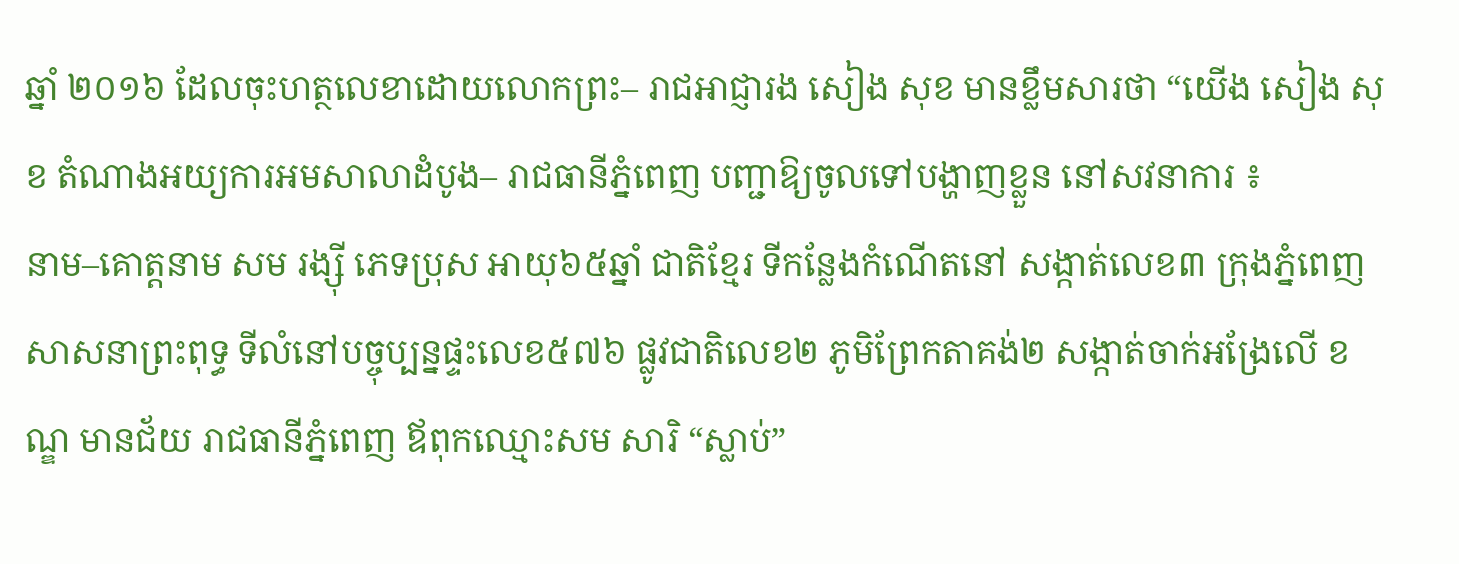ឆ្នាំ ២០១៦ ដែលចុះហត្ថលេខាដោយលោកព្រះ– រាជអាជ្ញារង សៀង សុខ មានខ្លឹមសារថា “យើង សៀង សុខ តំណាងអយ្យការអមសាលាដំបូង– រាជធានីភ្នំពេញ បញ្ជាឱ្យចូលទៅបង្ហាញខ្លួន នៅសវនាការ ៖
នាម–គោត្តនាម សម រង្ស៊ី ភេទប្រុស អាយុ៦៥ឆ្នាំ ជាតិខ្មែរ ទីកន្លែងកំណើតនៅ សង្កាត់លេខ៣ ក្រុងភ្នំពេញ សាសនាព្រះពុទ្ធ ទីលំនៅបច្ចុប្បន្នផ្ទះលេខ៥៧៦ ផ្លូវជាតិលេខ២ ភូមិព្រែកតាគង់២ សង្កាត់ចាក់អង្រែលើ ខណ្ឌ មានជ័យ រាជធានីភ្នំពេញ ឪពុកឈ្មោះសម សារិ “ស្លាប់”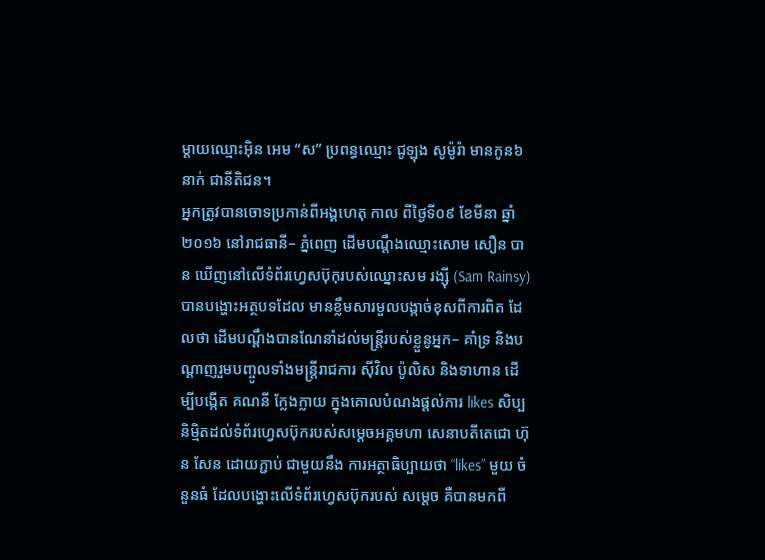ម្តាយឈ្មោះអ៊ិន អេម “ស” ប្រពន្ធឈ្មោះ ជូឡុង សូម៉ូរ៉ា មានកូន៦នាក់ ជានីតិជន។
អ្នកត្រូវបានចោទប្រកាន់ពីអង្គហេតុ កាល ពីថ្ងៃទី០៩ ខែមីនា ឆ្នាំ២០១៦ នៅរាជធានី– ភ្នំពេញ ដើមបណ្តឹងឈ្មោះសោម សឿន បាន ឃើញនៅលើទំព័រហ្វេសប៊ុកុរបស់ឈ្នោះសម រង្ស៊ី (Sam Rainsy) បានបង្ហោះអត្ថបទដែល មានខ្លឹមសារមួលបង្កាច់ខុសពីការពិត ដែលថា ដើមបណ្តឹងបានណែនាំដល់មន្ត្រីរបស់ខ្លួនូអ្នក– គាំទ្រ និងបណ្តាញរួមបញ្ចូលទាំងមន្ត្រីរាជការ ស៊ីវិល ប៉ូលិស និងទាហាន ដើម្បីបង្កើត គណនី ក្លែងក្លាយ ក្នុងគោលបំណងផ្តល់ការ likes សិប្បនិម្មិតដល់ទំព័រហ្វេសប៊ុករបស់សម្តេចអគ្គមហា សេនាបតីតេជោ ហ៊ុន សែន ដោយភ្ជាប់ ជាមួយនឹង ការអត្ថាធិប្បាយថា “likes” មួយ ចំនួនធំ ដែលបង្ហោះលើទំព័រហ្វេសប៊ុករបស់ សម្តេច គឺបានមកពី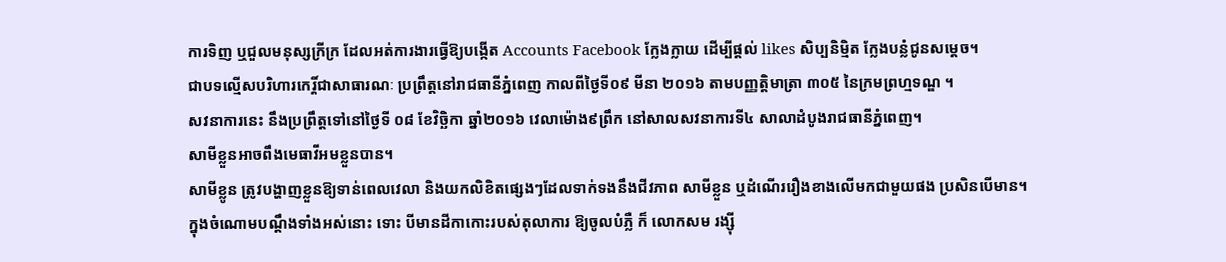ការទិញ ឬជួលមនុស្សក្រីក្រ ដែលអត់ការងារធ្វើឱ្យបង្កើត Accounts Facebook ក្លែងក្លាយ ដើម្បីផ្តល់ likes សិប្បនិម្មិត ក្លែងបន្លំជូនសម្តេច។
ជាបទល្មើសបរិហារកេរ្តិ៍ជាសាធារណៈ ប្រព្រឹត្តនៅរាជធានីភ្នំពេញ កាលពីថ្ងៃទី០៩ មីនា ២០១៦ តាមបញ្ញត្តិមាត្រា ៣០៥ នៃក្រមព្រហ្មទណ្ឌ ។
សវនាការនេះ នឹងប្រព្រឹត្តទៅនៅថ្ងៃទី ០៨ ខែវិច្ឆិកា ឆ្នាំ២០១៦ វេលាម៉ោង៩ព្រឹក នៅសាលសវនាការទី៤ សាលាដំបូងរាជធានីភ្នំពេញ។
សាមីខ្លួនអាចពឹងមេធាវីអមខ្លួនបាន។
សាមីខ្លូន ត្រូវបង្ហាញខ្លួនឱ្យទាន់ពេលវេលា និងយកលិខិតផ្សេងៗដែលទាក់ទងនឹងជីវភាព សាមីខ្លួន ឬដំណើររឿងខាងលើមកជាមួយផង ប្រសិនបើមាន។
ក្នុងចំណោមបណ្តឹងទាំងអស់នោះ ទោះ បីមានដីកាកោះរបស់តុលាការ ឱ្យចូលបំភ្លឺ ក៏ លោកសម រង្ស៊ី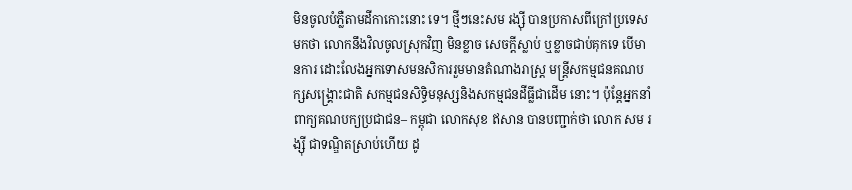មិនចូលបំភ្លឺតាមដីកាកោះនោះ ទេ។ ថ្មីៗនេះសម រង្ស៊ី បានប្រកាសពីក្រៅប្រទេស មកថា លោកនឹងវិលចូលស្រុកវិញ មិនខ្លាច សេចក្តីស្លាប់ ឬខ្លាចជាប់គុកទេ បើមានការ ដោះលែងអ្នកទោសមនសិការរួមមានតំណាងរាស្ត្រ មន្ត្រីសកម្មជនគណបក្សសង្គ្រោះជាតិ សកម្មជនសិទ្ធិមនុស្សនិងសកម្មជនដីធ្លីជាដើម នោះ។ ប៉ុន្តែអ្នកនាំពាក្យគណបក្យប្រជាជន– កម្ពុជា លោកសុខ ឥសាន បានបញ្ជាក់ថា លោក សម រង្ស៊ី ជាទណ្ឌិតស្រាប់ហើយ ដូ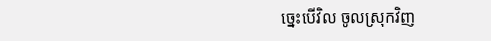ច្នេះបើវិល ចូលស្រុកវិញ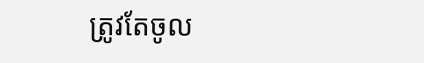ត្រូវតែចូល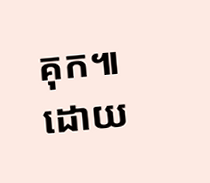គុក៕
ដោយ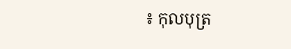៖ កុលបុត្រ